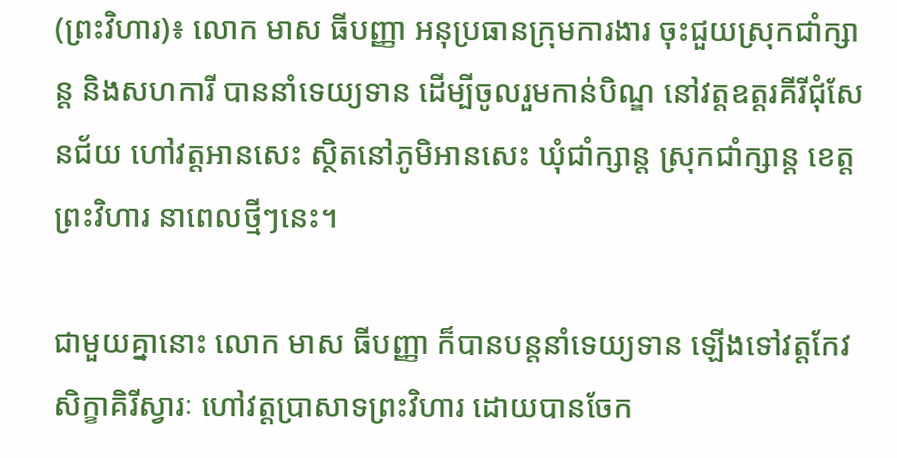(ព្រះវិហារ)៖ លោក មាស ធីបញ្ញា អនុប្រធានក្រុមការងារ ចុះជួយស្រុកជាំក្សាន្ត និងសហការី បាននាំទេយ្យទាន ដើម្បីចូលរួមកាន់បិណ្ឌ នៅវត្តឧត្តរគីរីជុំសែនជ័យ ហៅវត្តអានសេះ ស្ថិតនៅភូមិអានសេះ ឃុំជាំក្សាន្ត ស្រុកជាំក្សាន្ត ខេត្តព្រះវិហារ នាពេលថ្មីៗនេះ។

ជាមួយគ្នានោះ លោក មាស ធីបញ្ញា ក៏បានបន្តនាំទេយ្យទាន ឡើងទៅវត្តកែវសិក្ខាគិរីស្វារៈ ហៅវត្តប្រាសាទព្រះវិហារ ដោយបានចែក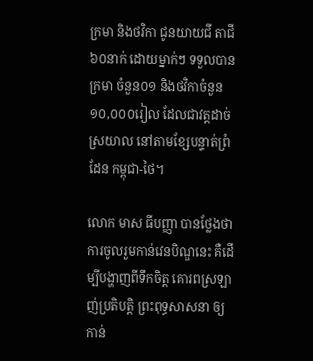ក្រមា និងថវិកា ជូនយាយជី តាជី ៦០នាក់ ដោយម្នាក់ៗ ទទួលបានក្រមា ចំនួន០១ និងថវិកាចំនួន១០,០០០រៀល ដែលជាវត្តដាច់ស្រយាល នៅតាមខ្សែបន្ទាត់ព្រំដែន កម្ពុជា-ថៃ។

លោក មាស ធីបញ្ញា បានថ្លែងថា ការចូលរួមកាន់វេនបិណ្ឌនេះ គឺដើម្បីបង្ហាញពីទឹកចិត្ត គោរពស្រឡាញ់ប្រតិបត្តិ ព្រះពុទ្ធសាសនា ឲ្យកាន់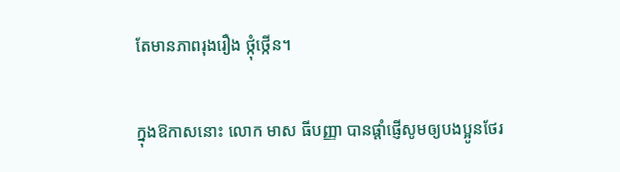តែមានភាពរុងរឿង ថ្កុំថ្កើន។

ក្នុងឱកាសនោះ លោក មាស ធីបញ្ញា បានផ្តាំផ្ញើសូមឲ្យបងប្អូនថែរ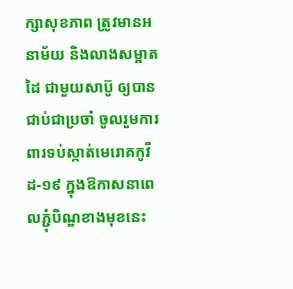ក្សាសុខភាព ត្រូវមានអនាម័យ និងលាងសម្អាតដៃ ជាមួយសាប៊ូ ឲ្យបានជាប់ជាប្រចាំ ចូលរួមការពារទប់ស្កាត់មេរោគកូវីដ-១៩ ក្នុងឱកាសនាពេលភ្ជុំបិណ្ឌខាងមុខនេះ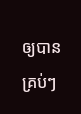ឲ្យបានគ្រប់ៗ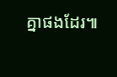គ្នាផងដែរ៕